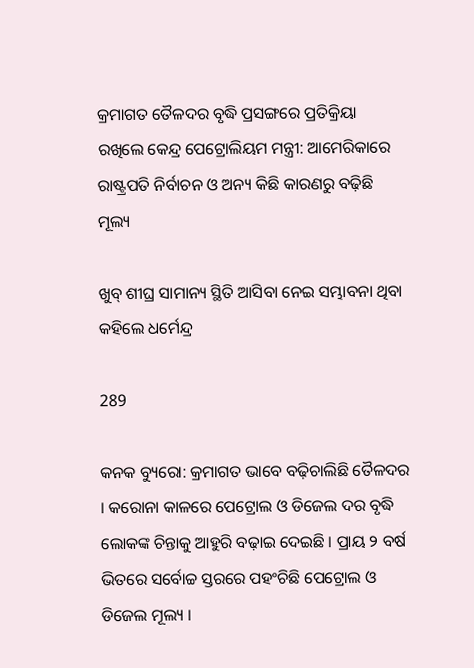କ୍ରମାଗତ ତୈଳଦର ବୃଦ୍ଧି ପ୍ରସଙ୍ଗରେ ପ୍ରତିକ୍ରିୟା ରଖିଲେ କେନ୍ଦ୍ର ପେଟ୍ରୋଲିୟମ ମନ୍ତ୍ରୀ: ଆମେରିକାରେ ରାଷ୍ଟ୍ରପତି ନିର୍ବାଚନ ଓ ଅନ୍ୟ କିଛି କାରଣରୁ ବଢ଼ିଛି ମୂଲ୍ୟ

ଖୁବ୍ ଶୀଘ୍ର ସାମାନ୍ୟ ସ୍ଥିତି ଆସିବା ନେଇ ସମ୍ଭାବନା ଥିବା କହିଲେ ଧର୍ମେନ୍ଦ୍ର

289

କନକ ବ୍ୟୁରୋ: କ୍ରମାଗତ ଭାବେ ବଢ଼ିଚାଲିଛି ତୈଳଦର । କରୋନା କାଳରେ ପେଟ୍ରୋଲ ଓ ଡିଜେଲ ଦର ବୃଦ୍ଧି ଲୋକଙ୍କ ଚିନ୍ତାକୁ ଆହୁରି ବଢ଼ାଇ ଦେଇଛି । ପ୍ରାୟ ୨ ବର୍ଷ ଭିତରେ ସର୍ବୋଚ୍ଚ ସ୍ତରରେ ପହଂଚିଛି ପେଟ୍ରୋଲ ଓ ଡିଜେଲ ମୂଲ୍ୟ ।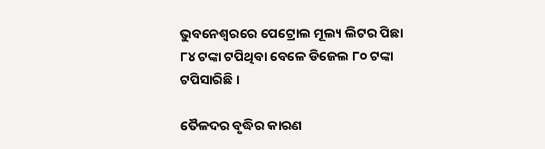ଭୁବନେଶ୍ୱରରେ ପେଟ୍ରୋଲ ମୂଲ୍ୟ ଲିଟର ପିଛା ୮୪ ଟଙ୍କା ଟପିଥିବା ବେଳେ ଡିଜେଲ ୮୦ ଟଙ୍କା ଟପିସାରିଛି ।

ତୈଳଦର ବୃଦ୍ଧିର କାରଣ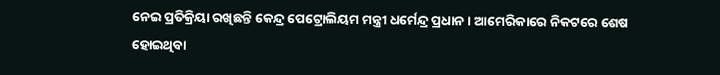ନେଇ ପ୍ରତିକ୍ରିୟା ରଖିଛନ୍ତି କେନ୍ଦ୍ର ପେଟ୍ରୋଲିୟମ ମନ୍ତ୍ରୀ ଧର୍ମେନ୍ଦ୍ର ପ୍ରଧାନ । ଆମେରିକାରେ ନିକଟରେ ଶେଷ ହୋଇଥିବା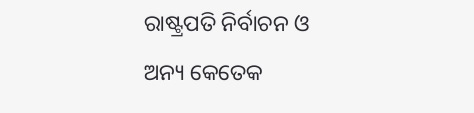ରାଷ୍ଟ୍ରପତି ନିର୍ବାଚନ ଓ ଅନ୍ୟ କେତେକ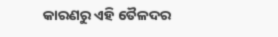କାରଣରୁ ଏହି ତୈଳଦର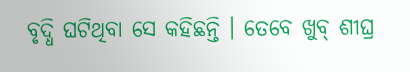ବୃଦ୍ଧି ଘଟିଥିବା ସେ କହିଛନ୍ତି । ତେବେ ଖୁବ୍ ଶୀଘ୍ର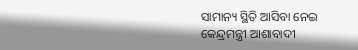ସାମାନ୍ୟ ସ୍ଥିତି ଆସିବା ନେଇ କେନ୍ଦ୍ରମନ୍ତ୍ରୀ ଆଶାବାଦୀ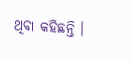ଥିବା କହିଛନ୍ତି ।